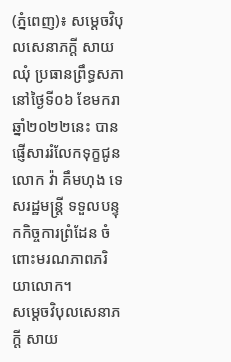(ភ្នំពេញ)៖ សម្ដេចវិបុលសេនាភក្តី សាយ ឈុំ ប្រធានព្រឹទ្ធសភា នៅថ្ងៃទី០៦ ខែមករា ឆ្នាំ២០២២នេះ បានផ្ញើសាររំលែកទុក្ខជូន លោក វ៉ា គឹមហុង ទេសរដ្ឋមន្ត្រី ទទួលបន្ទុកកិច្ចការព្រំដែន ចំពោះមរណភាពភរិយាលោក។
សម្ដេចវិបុលសេនាភក្តី សាយ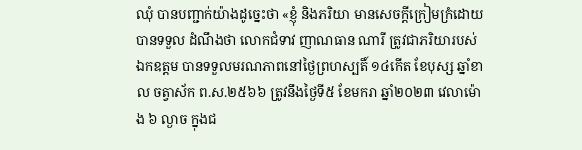ឈុំ បានបញ្ជាក់យ៉ាងដូច្នេះថា «ខ្ញុំ និងភរិយា មានសេចក្តីក្រៀមក្រំដោយបានទទួល ដំណឹងថា លោកជំទាវ ញាណធាន ណារី ត្រូវជាភរិយារបស់ ឯកឧត្តម បានទទួលមរណភាពនៅថៃ្ងព្រហស្បតិ៍ ១៤កើត ខែបុស្ស ឆ្នាំខាល ចត្វាស័ក ព.ស.២៥៦៦ ត្រូវនឹងថ្ងៃទី៥ ខែមករា ឆ្នាំ២០២៣ វេលាម៉ោង ៦ ល្ងាច ក្នុងជ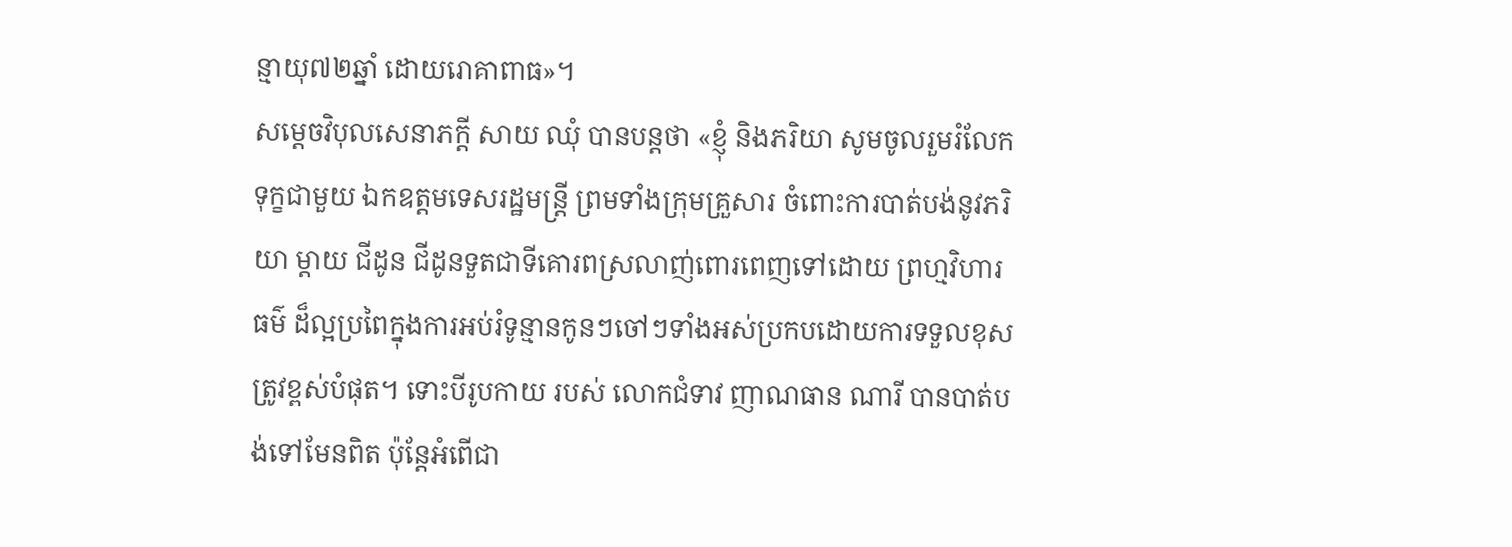ន្មាយុ៧២ឆ្នាំ ដោយរោគាពាធ»។
សម្ដេចវិបុលសេនាភក្តី សាយ ឈុំ បានបន្ដថា «ខ្ញុំ និងភរិយា សូមចូលរួមរំលែកទុក្ខជាមួយ ឯកឧត្តមទេសរដ្ឋមន្រ្តី ព្រមទាំងក្រុមគ្រួសារ ចំពោះការបាត់បង់នូវភរិយា ម្តាយ ជីដូន ជីដូនទួតជាទីគោរពស្រលាញ់ពោរពេញទៅដោយ ព្រហ្មវិហារធម៌ ដ៏ល្អប្រពៃក្នុងការអប់រំទូន្មានកូនៗចៅៗទាំងអស់ប្រកបដោយការទទួលខុសត្រូវខ្ពស់បំផុត។ ទោះបីរូបកាយ របស់ លោកជំទាវ ញាណធាន ណារី បានបាត់បង់ទៅមែនពិត ប៉ុន្តែអំពើជា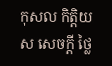កុសល កិត្តិយស សេចក្តី ថ្លៃ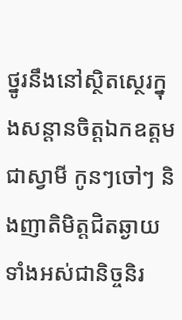ថ្នូរនឹងនៅស្ថិតស្ថេរក្នុងសន្តានចិត្តឯកឧត្តមជាស្វាមី កូនៗចៅៗ និងញាតិមិត្តជិតឆ្ងាយទាំងអស់ជានិច្ចនិរ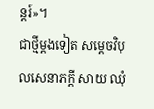ន្តរ៍»។
ជាថ្មីម្ដងទៀត សម្ដេចវិបុលសេនាភក្តី សាយ ឈុំ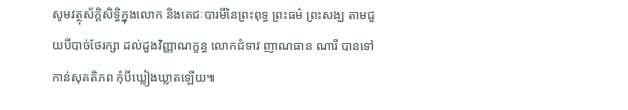សូមវត្ថុស័ក្ដិសិទ្ធិក្នុងលោក និងតេជៈបារមីនៃព្រះពុទ្ធ ព្រះធម៌ ព្រះសង្ឃ តាមជួយបីបាច់ថែរក្សា ដល់ដួងវិញ្ញាណក្ខន្ធ លោកជំទាវ ញាណធាន ណារី បានទៅកាន់សុគតិភព កុំបីឃ្លៀងឃ្លាតឡើយ៕